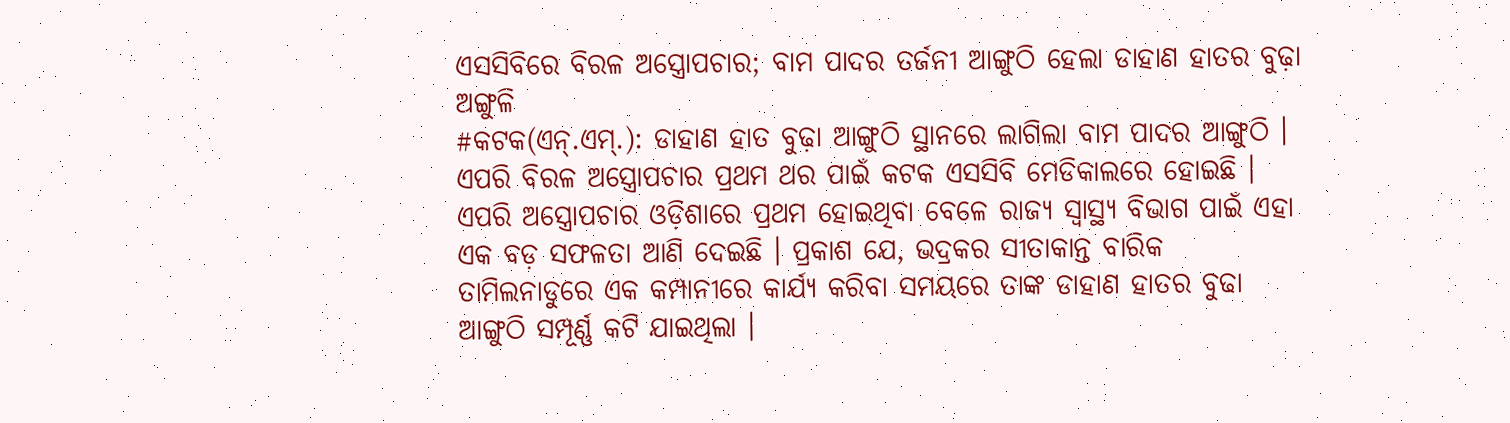ଏସସିବିରେ ବିରଳ ଅସ୍ତ୍ରୋପଚାର; ବାମ ପାଦର ତର୍ଜନୀ ଆଙ୍ଗୁଠି ହେଲା ଡାହାଣ ହାତର ବୁଢ଼ା ଅଙ୍ଗୁଳି
#କଟକ(ଏନ୍.ଏମ୍.): ଡାହାଣ ହାତ ବୁଢ଼ା ଆଙ୍ଗୁଠି ସ୍ଥାନରେ ଲାଗିଲା ବାମ ପାଦର ଆଙ୍ଗୁଠି । ଏପରି ବିରଳ ଅସ୍ତ୍ରୋପଚାର ପ୍ରଥମ ଥର ପାଇଁ କଟକ ଏସସିବି ମେଡିକାଲରେ ହୋଇଛି । ଏପରି ଅସ୍ତ୍ରୋପଚାର ଓଡ଼ିଶାରେ ପ୍ରଥମ ହୋଇଥିବା ବେଳେ ରାଜ୍ୟ ସ୍ୱାସ୍ଥ୍ୟ ବିଭାଗ ପାଇଁ ଏହା ଏକ ବଡ଼ ସଫଳତା ଆଣି ଦେଇଛି । ପ୍ରକାଶ ଯେ, ଭଦ୍ରକର ସୀତାକାନ୍ତ ବାରିକ ତାମିଲନାଡୁରେ ଏକ କମ୍ପାନୀରେ କାର୍ଯ୍ୟ କରିବା ସମୟରେ ତାଙ୍କ ଡାହାଣ ହାତର ବୁଢା ଆଙ୍ଗୁଠି ସମ୍ପୂର୍ଣ୍ଣ କଟି ଯାଇଥିଲା ।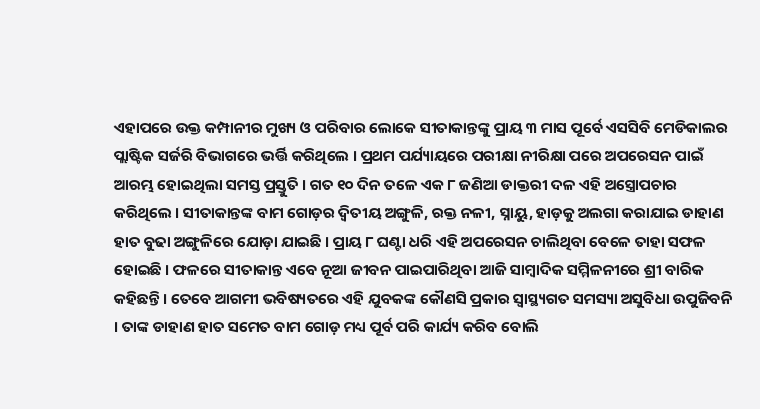ଏହାପରେ ଉକ୍ତ କମ୍ପାନୀର ମୁଖ୍ୟ ଓ ପରିବାର ଲୋକେ ସୀତାକାନ୍ତଙ୍କୁ ପ୍ରାୟ ୩ ମାସ ପୂର୍ବେ ଏସସିବି ମେଡିକାଲର ପ୍ଲାଷ୍ଟିକ ସର୍ଜରି ବିଭାଗରେ ଭର୍ତ୍ତି କରିଥିଲେ । ପ୍ରଥମ ପର୍ଯ୍ୟାୟରେ ପରୀକ୍ଷା ନୀରିକ୍ଷା ପରେ ଅପରେସନ ପାଇଁ ଆରମ୍ଭ ହୋଇଥିଲା ସମସ୍ତ ପ୍ରସ୍ତୁତି । ଗତ ୧୦ ଦିନ ତଳେ ଏକ ୮ ଜଣିଆ ଡାକ୍ତରୀ ଦଳ ଏହି ଅସ୍ତ୍ରୋପଚାର କରିଥିଲେ । ସୀତାକାନ୍ତଙ୍କ ବାମ ଗୋଡ଼ର ଦ୍ୱିତୀୟ ଅଙ୍ଗୁଳି, ରକ୍ତ ନଳୀ, ସ୍ନାୟୁ, ହାଡ଼କୁ ଅଲଗା କରାଯାଇ ଡାହାଣ ହାତ ବୁଢା ଅଙ୍ଗୁଳିରେ ଯୋଡ଼ା ଯାଇଛି । ପ୍ରାୟ ୮ ଘଣ୍ଟା ଧରି ଏହି ଅପରେସନ ଚାଲିଥିବା ବେଳେ ତାହା ସଫଳ ହୋଇଛି । ଫଳରେ ସୀତାକାନ୍ତ ଏବେ ନୂଆ ଜୀବନ ପାଇପାରିଥିବା ଆଜି ସାମ୍ବାଦିକ ସମ୍ମିଳନୀରେ ଶ୍ରୀ ବାରିକ କହିଛନ୍ତି । ତେବେ ଆଗମୀ ଭବିଷ୍ୟତରେ ଏହି ଯୁବକଙ୍କ କୌଣସି ପ୍ରକାର ସ୍ୱାସ୍ଥ୍ୟଗତ ସମସ୍ୟା ଅସୁବିଧା ଉପୁଜିବନି । ତାଙ୍କ ଡାହାଣ ହାତ ସମେତ ବାମ ଗୋଡ଼ ମଧ୍ୟ ପୂର୍ବ ପରି କାର୍ଯ୍ୟ କରିବ ବୋଲି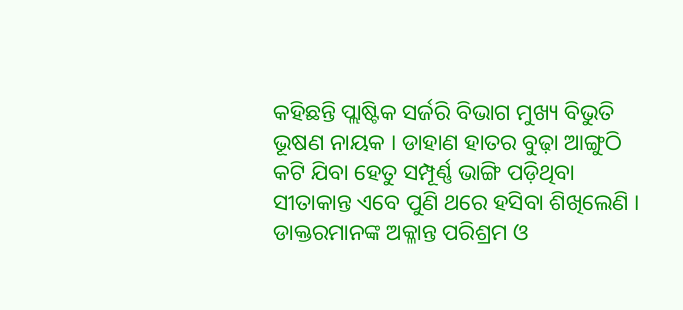କହିଛନ୍ତି ପ୍ଲାଷ୍ଟିକ ସର୍ଜରି ବିଭାଗ ମୁଖ୍ୟ ବିଭୁତି ଭୂଷଣ ନାୟକ । ଡାହାଣ ହାତର ବୁଢ଼ା ଆଙ୍ଗୁଠି କଟି ଯିବା ହେତୁ ସମ୍ପୂର୍ଣ୍ଣ ଭାଙ୍ଗି ପଡ଼ିଥିବା ସୀତାକାନ୍ତ ଏବେ ପୁଣି ଥରେ ହସିବା ଶିଖିଲେଣି । ଡାକ୍ତରମାନଙ୍କ ଅକ୍ଳାନ୍ତ ପରିଶ୍ରମ ଓ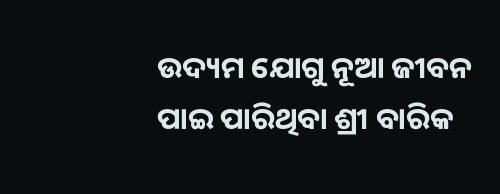ଉଦ୍ୟମ ଯୋଗୁ ନୂଆ ଜୀବନ ପାଇ ପାରିଥିବା ଶ୍ରୀ ବାରିକ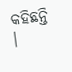କହିଛନ୍ତି ।